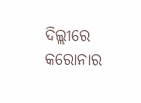ଦିଲ୍ଲୀରେ କରୋନାର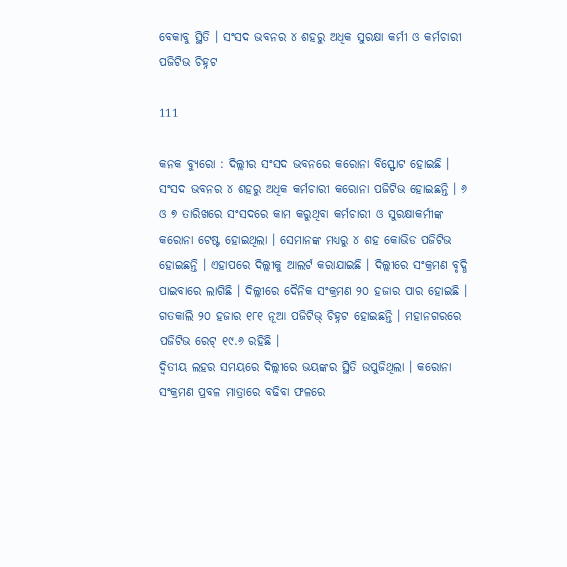ବେକାବୁ ସ୍ଥିତି । ସଂସଦ ଭବନର ୪ ଶହରୁ ଅଧିକ ସୁରକ୍ଷା କର୍ମୀ ଓ କର୍ମଚାରୀ ପଜିଟିଭ ଚିହ୍ନଟ

111

କନକ ବ୍ୟୁରୋ : ଦିଲ୍ଲୀର ସଂସଦ ଭବନରେ କରୋନା ବିସ୍ଫୋଟ ହୋଇଛି । ସଂସଦ ଭବନର ୪ ଶହରୁ ଅଧିକ କର୍ମଚାରୀ କରୋନା ପଜିଟିଭ ହୋଇଛନ୍ତି । ୬ ଓ ୭ ତାରିଖରେ ସଂସଦରେ କାମ କରୁଥିବା କର୍ମଚାରୀ ଓ ସୁରକ୍ଷାକର୍ମୀଙ୍କ କରୋନା ଟେଷ୍ଟ ହୋଇଥିଲା । ସେମାନଙ୍କ ମଧ୍ୟରୁ ୪ ଶହ କୋଭିଡ ପଜିଟିଭ ହୋଇଛନ୍ତି । ଏହାପରେ ଦିଲ୍ଲୀକୁ ଆଲର୍ଟ କରାଯାଇଛି । ଦିଲ୍ଲୀରେ ସଂକ୍ରମଣ ବୃଦ୍ଧି ପାଇବାରେ ଲାଗିଛି । ଦିଲ୍ଲୀରେ ଦୈନିକ ସଂକ୍ରମଣ ୨୦ ହଜାର ପାର ହୋଇଛି । ଗତକାଲି ୨୦ ହଜାର ୧୮୧ ନୂଆ ପଜିଟିଭ୍ ଚିହ୍ନଟ ହୋଇଛନ୍ତି । ମହାନଗରରେ ପଜିଟିଭ ରେଟ୍ ୧୯.୬ ରହିଛି ।
ଦ୍ୱିତୀୟ ଲହର ସମୟରେ ଦିଲ୍ଲୀରେ ଭୟଙ୍କର ସ୍ଥିତି ଉପୁଜିଥିଲା । କରୋନା ସଂକ୍ରମଣ ପ୍ରବଳ ମାତ୍ରାରେ ବଢିବା ଫଳରେ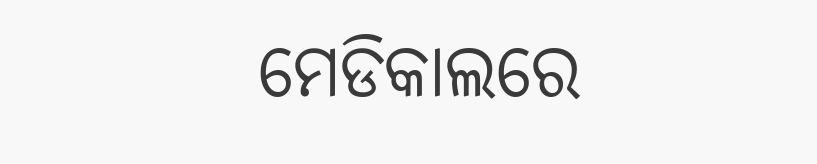ମେଡିକାଲରେ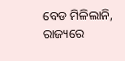ବେଡ ମିଳିଲାନି, ରାଜ୍ୟରେ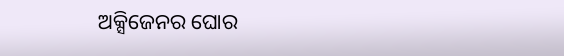ଅକ୍ସିଜେନର ଘୋର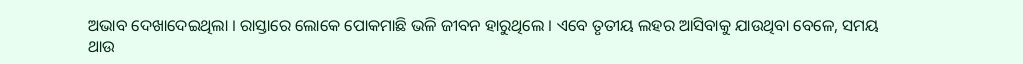ଅଭାବ ଦେଖାଦେଇଥିଲା । ରାସ୍ତାରେ ଲୋକେ ପୋକମାଛି ଭଳି ଜୀବନ ହାରୁଥିଲେ । ଏବେ ତୃତୀୟ ଲହର ଆସିବାକୁ ଯାଉଥିବା ବେଳେ, ସମୟ ଥାଉ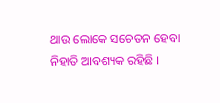ଥାଉ ଲୋକେ ସଚେତନ ହେବା ନିହାତି ଆବଶ୍ୟକ ରହିଛି ।